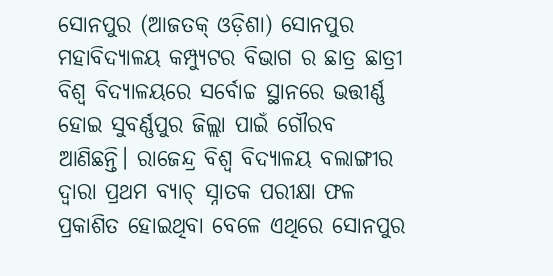ସୋନପୁର (ଆଜତକ୍ ଓଡ଼ିଶା) ସୋନପୁର ମହାବିଦ୍ୟାଳୟ କମ୍ପ୍ୟୁଟର ବିଭାଗ ର ଛାତ୍ର ଛାତ୍ରୀ ବିଶ୍ବ ବିଦ୍ୟାଳୟରେ ସର୍ବୋଚ୍ଚ ସ୍ଥାନରେ ଭତ୍ତୀର୍ଣ୍ଣ ହୋଇ ସୁବର୍ଣ୍ଣପୁର ଜିଲ୍ଲା ପାଇଁ ଗୌରବ ଆଣିଛନ୍ତି। ରାଜେନ୍ଦ୍ର ବିଶ୍ବ ବିଦ୍ୟାଳୟ ବଲାଙ୍ଗୀର ଦ୍ବାରା ପ୍ରଥମ ବ୍ୟାଚ୍ ସ୍ନାତକ ପରୀକ୍ଷା ଫଳ ପ୍ରକାଶିତ ହୋଇଥିବା ବେଳେ ଏଥିରେ ସୋନପୁର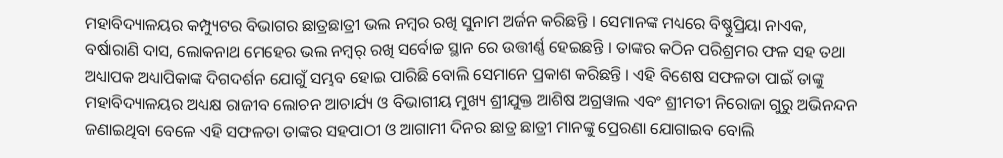ମହାବିଦ୍ୟାଳୟର କମ୍ପ୍ୟୁଟର ବିଭାଗର ଛାତ୍ରଛାତ୍ରୀ ଭଲ ନମ୍ବର ରଖି ସୁନାମ ଅର୍ଜନ କରିଛନ୍ତି । ସେମାନଙ୍କ ମଧ୍ୟରେ ବିଷ୍ଣୁପ୍ରିୟା ନାଏକ, ବର୍ଷାରାଣି ଦାସ, ଲୋକନାଥ ମେହେର ଭଲ ନମ୍ବର୍ ରଖି ସର୍ବୋଚ୍ଚ ସ୍ଥାନ ରେ ଉତ୍ତୀର୍ଣ୍ଣ ହେଇଛନ୍ତି । ତାଙ୍କର କଠିନ ପରିଶ୍ରମର ଫଳ ସହ ତଥା ଅଧ୍ୟାପକ ଅଧ୍ୟାପିକାଙ୍କ ଦିଗଦର୍ଶନ ଯୋଗୁଁ ସମ୍ଭବ ହୋଇ ପାରିଛି ବୋଲି ସେମାନେ ପ୍ରକାଶ କରିଛନ୍ତି । ଏହି ବିଶେଷ ସଫଳତା ପାଇଁ ତାଙ୍କୁ ମହାବିଦ୍ୟାଳୟର ଅଧ୍ୟକ୍ଷ ରାଜୀବ ଲୋଚନ ଆଚାର୍ଯ୍ୟ ଓ ବିଭାଗୀୟ ମୁଖ୍ୟ ଶ୍ରୀଯୁକ୍ତ ଆଶିଷ ଅଗ୍ରୱାଲ ଏବଂ ଶ୍ରୀମତୀ ନିରୋଜା ଗୁରୁ ଅଭିନନ୍ଦନ ଜଣାଇଥିବା ବେଳେ ଏହି ସଫଳତା ତାଙ୍କର ସହପାଠୀ ଓ ଆଗାମୀ ଦିନର ଛାତ୍ର ଛାତ୍ରୀ ମାନଙ୍କୁ ପ୍ରେରଣା ଯୋଗାଇବ ବୋଲି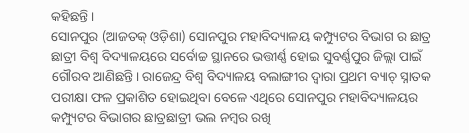କହିଛନ୍ତି ।
ସୋନପୁର (ଆଜତକ୍ ଓଡ଼ିଶା) ସୋନପୁର ମହାବିଦ୍ୟାଳୟ କମ୍ପ୍ୟୁଟର ବିଭାଗ ର ଛାତ୍ର ଛାତ୍ରୀ ବିଶ୍ବ ବିଦ୍ୟାଳୟରେ ସର୍ବୋଚ୍ଚ ସ୍ଥାନରେ ଭତ୍ତୀର୍ଣ୍ଣ ହୋଇ ସୁବର୍ଣ୍ଣପୁର ଜିଲ୍ଲା ପାଇଁ ଗୌରବ ଆଣିଛନ୍ତି। ରାଜେନ୍ଦ୍ର ବିଶ୍ବ ବିଦ୍ୟାଳୟ ବଲାଙ୍ଗୀର ଦ୍ବାରା ପ୍ରଥମ ବ୍ୟାଚ୍ ସ୍ନାତକ ପରୀକ୍ଷା ଫଳ ପ୍ରକାଶିତ ହୋଇଥିବା ବେଳେ ଏଥିରେ ସୋନପୁର ମହାବିଦ୍ୟାଳୟର କମ୍ପ୍ୟୁଟର ବିଭାଗର ଛାତ୍ରଛାତ୍ରୀ ଭଲ ନମ୍ବର ରଖି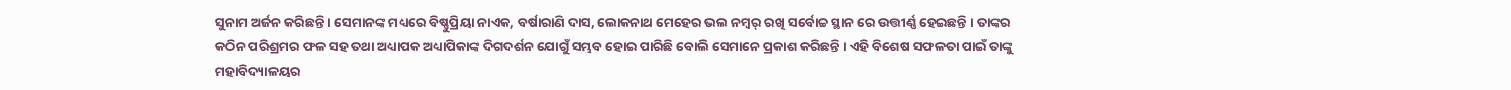ସୁନାମ ଅର୍ଜନ କରିଛନ୍ତି । ସେମାନଙ୍କ ମଧ୍ୟରେ ବିଷ୍ଣୁପ୍ରିୟା ନାଏକ, ବର୍ଷାରାଣି ଦାସ, ଲୋକନାଥ ମେହେର ଭଲ ନମ୍ବର୍ ରଖି ସର୍ବୋଚ୍ଚ ସ୍ଥାନ ରେ ଉତ୍ତୀର୍ଣ୍ଣ ହେଇଛନ୍ତି । ତାଙ୍କର କଠିନ ପରିଶ୍ରମର ଫଳ ସହ ତଥା ଅଧ୍ୟାପକ ଅଧ୍ୟାପିକାଙ୍କ ଦିଗଦର୍ଶନ ଯୋଗୁଁ ସମ୍ଭବ ହୋଇ ପାରିଛି ବୋଲି ସେମାନେ ପ୍ରକାଶ କରିଛନ୍ତି । ଏହି ବିଶେଷ ସଫଳତା ପାଇଁ ତାଙ୍କୁ ମହାବିଦ୍ୟାଳୟର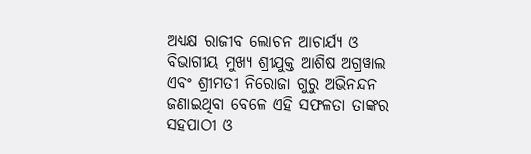ଅଧ୍ୟକ୍ଷ ରାଜୀବ ଲୋଚନ ଆଚାର୍ଯ୍ୟ ଓ ବିଭାଗୀୟ ମୁଖ୍ୟ ଶ୍ରୀଯୁକ୍ତ ଆଶିଷ ଅଗ୍ରୱାଲ ଏବଂ ଶ୍ରୀମତୀ ନିରୋଜା ଗୁରୁ ଅଭିନନ୍ଦନ ଜଣାଇଥିବା ବେଳେ ଏହି ସଫଳତା ତାଙ୍କର ସହପାଠୀ ଓ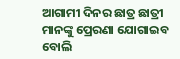ଆଗାମୀ ଦିନର ଛାତ୍ର ଛାତ୍ରୀ ମାନଙ୍କୁ ପ୍ରେରଣା ଯୋଗାଇବ ବୋଲି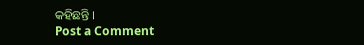କହିଛନ୍ତି ।
Post a Comment